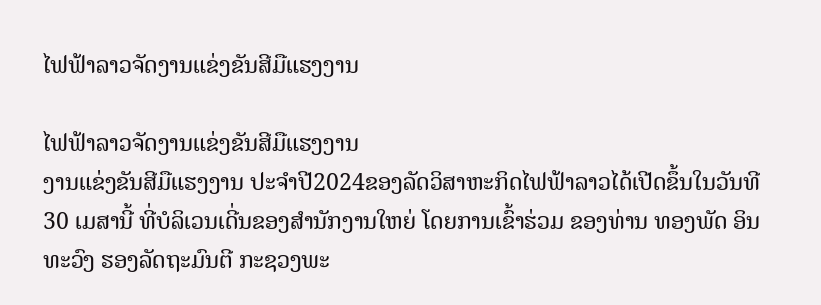ໄຟຟ້າລາວຈັດງານແຂ່ງຂັນສີມືແຮງງານ

ໄຟຟ້າລາວຈັດງານແຂ່ງຂັນສີມືແຮງງານ
ງານແຂ່ງຂັນສີມືແຮງງານ ປະຈໍາປີ2024ຂອງລັດວິສາຫະກິດໄຟຟ້າລາວໄດ້ເປີດຂຶ້ນໃນວັນທີ 30 ເມສານີ້ ທີ່ບໍລິເວນເດີ່ນຂອງສໍານັກງານໃຫຍ່ ໂດຍການເຂົ້າຮ່ວມ ຂອງທ່ານ ທອງພັດ ອິນທະວົງ ຮອງລັດຖະມົນຕີ ກະຊວງພະ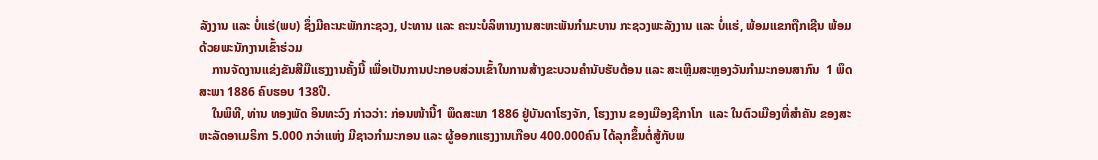ລັງງານ ແລະ ບໍ່ແຮ່(ພບ) ຊຶ່ງມີຄະນະພັກກະຊວງ, ປະທານ ແລະ ຄະນະບໍລິຫານງານສະຫະພັນກໍາມະບານ ກະຊວງພະລັງງານ ແລະ ບໍ່ແຮ່, ພ້ອມແຂກຖືກເຊີນ ພ້ອມດ້ວຍພະນັກງານເຂົ້າຮ່ວມ
    ການຈັດງານແຂ່ງຂັນສີມືແຮງງານຄັ້ງນີ້ ເພື່ອເປັນການປະກອບສ່ວນເຂົ້າໃນການສ້າງຂະບວນຄໍານັບຮັບຕ້ອນ ແລະ ສະເຫຼີມສະຫຼອງວັນກໍາມະກອນສາກົນ  1 ພຶດສະພາ 1886 ຄົບຮອບ 138ປີ.
    ໃນພິທີ, ທ່ານ ທອງພັດ ອິນທະວົງ ກ່າວວ່າ: ກ່ອນໜ້ານີ້1 ພຶດສະພາ 1886 ຢູ່ບັນດາໂຮງຈັກ, ໂຮງງານ ຂອງເມືອງຊີກາໂກ  ແລະ ໃນຕົວເມືອງທີ່ສໍາຄັນ ຂອງສະຫະລັດອາເມຣິກາ 5.000 ກວ່າແຫ່ງ ມີຊາວກໍາມະກອນ ແລະ ຜູ້ອອກແຮງງານເກືອບ 400.000ຄົນ ໄດ້ລຸກຂຶ້ນຕໍ່ສູ້ກັບພ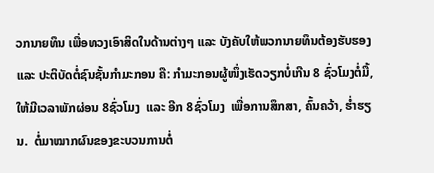ວກນາຍທຶນ ເພື່ອທວງເອົາສິດໃນດ້ານຕ່າງໆ ແລະ ບັງຄັບໃຫ້ພວກນາຍທຶນຕ້ອງຮັບຮອງ ແລະ ປະຕິບັດຕໍ່ຊົນຊັ້ນກໍາມະກອນ ຄື: ກໍາມະກອນຜູ້ໜຶ່ງເຮັດວຽກບໍ່ເກີນ 8 ຊົ່ວໂມງຕໍ່ມື້, ໃຫ້ມີເວລາພັກຜ່ອນ 8ຊົ່ວໂມງ  ແລະ ອີກ 8ຊົ່ວໂມງ  ເພື່ອການສຶກສາ, ຄົ້ນຄວ້າ, ຮໍ່າຮຽນ.  ຕໍ່ມາໝາກຜົນຂອງຂະບວນການຕໍ່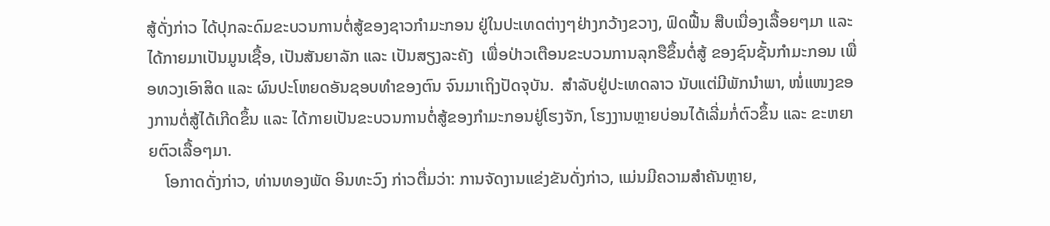ສູ້ດັ່ງກ່າວ ໄດ້ປຸກລະດົມຂະບວນການຕໍ່ສູ້ຂອງຊາວກໍາມະກອນ ຢູ່ໃນປະເທດຕ່າງໆຢ່າງກວ້າງຂວາງ, ຟົດຟື້ນ ສືບເນື່ອງເລື້ອຍໆມາ ແລະ ໄດ້ກາຍມາເປັນມູນເຊື້ອ, ເປັນສັນຍາລັກ ແລະ ເປັນສຽງລະຄັງ  ເພື່ອປ່າວເຕືອນຂະບວນການລຸກຮືຂຶ້ນຕໍ່ສູ້ ຂອງຊົນຊັ້ນກໍາມະກອນ ເພື່ອທວງເອົາສິດ ແລະ ຜົນປະໂຫຍດອັນຊອບທໍາຂອງຕົນ ຈົນມາເຖິງປັດຈຸບັນ.  ສໍາລັບຢູ່ປະເທດລາວ ນັບແຕ່ມີພັກນໍາພາ, ໜໍ່ແໜງຂອງການຕໍ່ສູ້ໄດ້ເກີດຂຶ້ນ ແລະ ໄດ້ກາຍເປັນຂະບວນການຕໍ່ສູ້ຂອງກໍາມະກອນຢູ່ໂຮງຈັກ, ໂຮງງານຫຼາຍບ່ອນໄດ້ເລີ່ມກໍ່ຕົວຂຶ້ນ ແລະ ຂະຫຍາຍຕົວເລື້ອໆມາ.
    ໂອກາດດັ່ງກ່າວ, ທ່ານທອງພັດ ອິນທະວົງ ກ່າວຕື່ມວ່າ: ການຈັດງານແຂ່ງຂັນດັ່ງກ່າວ, ແມ່ນມີຄວາມສໍາຄັນຫຼາຍ,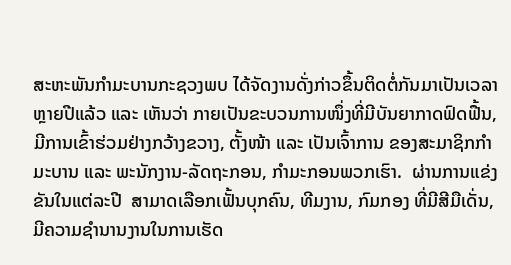ສະຫະພັນກໍາມະບານກະຊວງພບ ໄດ້ຈັດງານດັ່ງກ່າວຂຶ້ນຕິດຕໍ່ກັນມາເປັນເວລາ ຫຼາຍປີແລ້ວ ແລະ ເຫັນວ່າ ກາຍເປັນຂະບວນການໜຶ່ງທີ່ມີບັນຍາກາດຟົດຟື້ນ, ມີການເຂົ້າຮ່ວມຢ່າງກວ້າງຂວາງ, ຕັ້ງໜ້າ ແລະ ເປັນເຈົ້າການ ຂອງສະມາຊິກກໍາມະບານ ແລະ ພະນັກງານ-ລັດຖະກອນ, ກໍາມະກອນພວກເຮົາ.  ຜ່ານການແຂ່ງຂັນໃນແຕ່ລະປີ  ສາມາດເລືອກເຟັ້ນບຸກຄົນ, ທີມງານ, ກົມກອງ ທີ່ມີສີມືເດັ່ນ, ມີຄວາມຊໍານານງານໃນການເຮັດ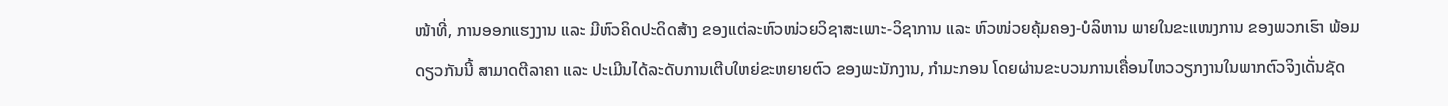ໜ້າທີ່, ການອອກແຮງງານ ແລະ ມີຫົວຄິດປະດິດສ້າງ ຂອງແຕ່ລະຫົວໜ່ວຍວິຊາສະເພາະ-ວິຊາການ ແລະ ຫົວໜ່ວຍຄຸ້ມຄອງ-ບໍລິຫານ ພາຍໃນຂະແໜງການ ຂອງພວກເຮົາ ພ້ອມດຽວກັນນີ້ ສາມາດຕີລາຄາ ແລະ ປະເມີນໄດ້ລະດັບການເຕີບໃຫຍ່ຂະຫຍາຍຕົວ ຂອງພະນັກງານ, ກໍາມະກອນ ໂດຍຜ່ານຂະບວນການເຄື່ອນໄຫວວຽກງານໃນພາກຕົວຈິງເດັ່ນຊັດ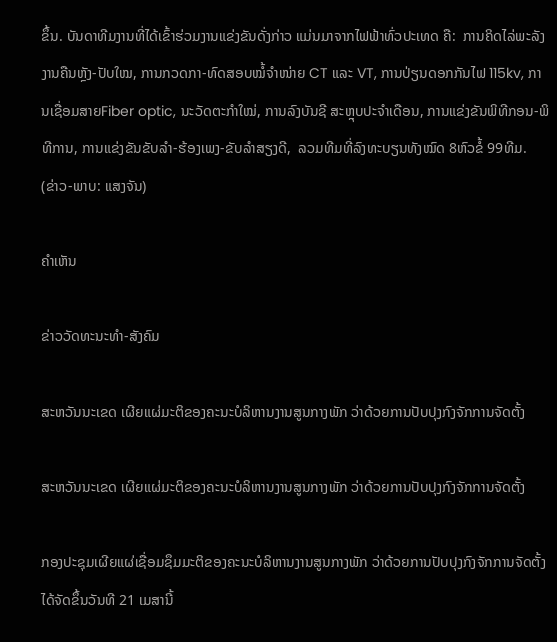ຂຶ້ນ. ບັນດາທີມງານທີ່ໄດ້ເຂົ້າຮ່ວມງານແຂ່ງຂັນດັ່ງກ່າວ ແມ່ນມາຈາກໄຟຟ້າທົ່ວປະເທດ ຄື:  ການຄິດໄລ່ພະລັງງານຄືນຫຼັງ-ປັບໃໝ, ການກວດກາ-ທົດສອບໝໍ້ຈໍາໜ່າຍ CT ແລະ VT, ການປ່ຽນດອກກັນໄຟ 115kv, ການເຊື່ອມສາຍFiber optic, ນະວັດຕະກໍາໃໝ່, ການລົງບັນຊີ ສະຫຼຸບປະຈໍາເດືອນ, ການແຂ່ງຂັນພິທີກອນ-ພິທີການ, ການແຂ່ງຂັນຂັບລໍາ-ຮ້ອງເພງ-ຂັບລໍາສຽງດີ,  ລວມທີມທີ່ລົງທະບຽນທັງໝົດ 8ຫົວຂໍ້ 99ທີມ.
(ຂ່າວ-ພາບ: ແສງຈັນ)

ຄໍາເຫັນ

ຂ່າວວັດທະນະທຳ-ສັງຄົມ

ສະຫວັນນະເຂດ ເຜີຍແຜ່ມະຕິຂອງຄະນະບໍລິຫານງານສູນກາງພັກ ວ່າດ້ວຍການປັບປຸງກົງຈັກການຈັດຕັ້ງ

ສະຫວັນນະເຂດ ເຜີຍແຜ່ມະຕິຂອງຄະນະບໍລິຫານງານສູນກາງພັກ ວ່າດ້ວຍການປັບປຸງກົງຈັກການຈັດຕັ້ງ

ກອງປະຊຸມເຜີຍແຜ່ເຊື່ອມຊຶມມະຕິຂອງຄະນະບໍລິຫານງານສູນກາງພັກ ວ່າດ້ວຍການປັບປຸງກົງຈັກການຈັດຕັ້ງ ໄດ້ຈັດຂຶ້ນວັນທີ 21 ເມສານີ້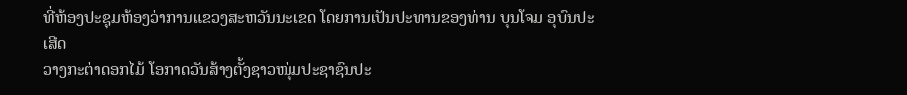ທີ່ຫ້ອງປະຊຸມຫ້ອງວ່າການແຂວງສະຫວັນນະເຂດ ໂດຍການເປັນປະທານຂອງທ່ານ ບຸນໂຈມ ອຸບົນປະເສີດ
ວາງກະຕ່າດອກໄມ້ ໂອກາດວັນສ້າງຕັ້ງຊາວໜຸ່ມປະຊາຊົນປະ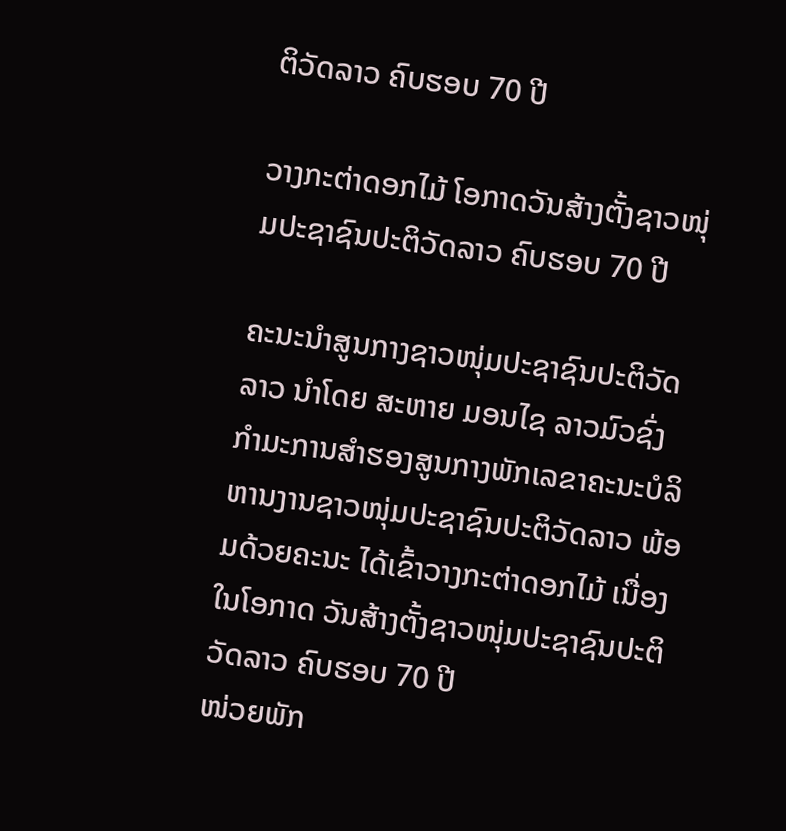ຕິວັດລາວ ຄົບຮອບ 70 ປີ

ວາງກະຕ່າດອກໄມ້ ໂອກາດວັນສ້າງຕັ້ງຊາວໜຸ່ມປະຊາຊົນປະຕິວັດລາວ ຄົບຮອບ 70 ປີ

ຄະນະນຳສູນກາງຊາວໜຸ່ມປະຊາຊົນປະຕິວັດລາວ ນຳໂດຍ ສະຫາຍ ມອນໄຊ ລາວມົວຊົ່ງ ກຳມະການສໍາຮອງສູນກາງພັກເລຂາຄະນະບໍລິຫານງານຊາວໜຸ່ມປະຊາຊົນປະຕິວັດລາວ ພ້ອມດ້ວຍຄະນະ ໄດ້ເຂົ້າວາງກະຕ່າດອກໄມ້ ເນື່ອງໃນໂອກາດ ວັນສ້າງຕັ້ງຊາວໜຸ່ມປະຊາຊົນປະຕິວັດລາວ ຄົບຮອບ 70 ປີ
ໜ່ວຍພັກ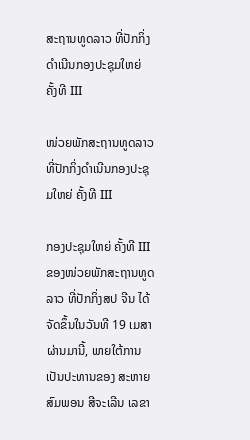ສະຖານທູດລາວ ທີ່ປັກກິ່ງດຳເນີນກອງປະຊຸມໃຫຍ່ ຄັ້ງທີ III

ໜ່ວຍພັກສະຖານທູດລາວ ທີ່ປັກກິ່ງດຳເນີນກອງປະຊຸມໃຫຍ່ ຄັ້ງທີ III

ກອງປະຊຸມໃຫຍ່ ຄັ້ງທີ III ຂອງໜ່ວຍພັກສະຖານທູດລາວ ທີ່ປັກກິ່ງສປ ຈີນ ໄດ້ຈັດຂຶ້ນໃນວັນທີ 19 ເມສາຜ່ານມານີ້, ພາຍໃຕ້ການເປັນປະທານຂອງ ສະຫາຍ ສົມພອນ ສີຈະເລີນ ເລຂາ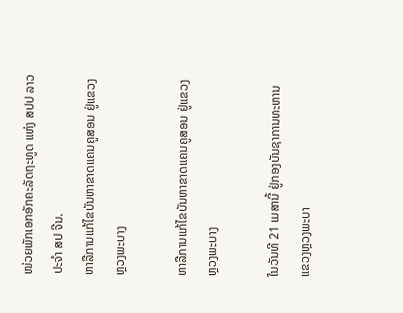ໜ່ວຍພັກເອກອັກຄະລັດຖະທູດ ແຫ່ງ ສປປ ລາວ ປະຈຳ ສປ ຈີນ.
ຫາລືການແກ້ໄຂບັນຫາຂາດແຄນຄູສອນ ຢູ່ແຂວງຫຼວງພະບາງ

ຫາລືການແກ້ໄຂບັນຫາຂາດແຄນຄູສອນ ຢູ່ແຂວງຫຼວງພະບາງ

ໃນວັນທີ 21 ເມສານີ້ ຢູ່ກອງບັນຊາການທະຫານແຂວງຫຼວງພະບາ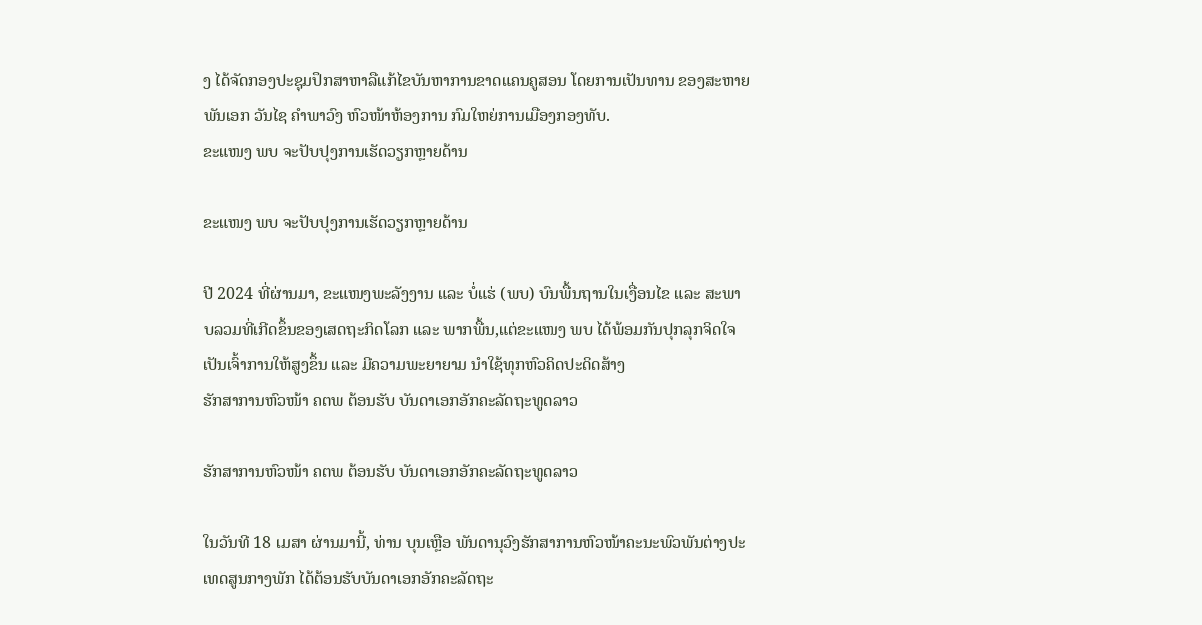ງ ໄດ້ຈັດກອງປະຊຸມປຶກສາຫາລືແກ້ໄຂບັນຫາການຂາດແຄນຄູສອນ ໂດຍການເປັນທານ ຂອງສະຫາຍ ພັນເອກ ວັນໄຊ ຄຳພາວົງ ຫົວໜ້າຫ້ອງການ ກົມໃຫຍ່ການເມືອງກອງທັບ.
ຂະແໜງ ພບ ຈະປັບປຸງການເຮັດວຽກຫຼາຍດ້ານ

ຂະແໜງ ພບ ຈະປັບປຸງການເຮັດວຽກຫຼາຍດ້ານ

ປີ 2024 ທີ່ຜ່ານມາ, ຂະແໜງພະລັງງານ ແລະ ບໍ່ແຮ່ (ພບ) ບົນພື້ນຖານໃນເງື່ອນໄຂ ແລະ ສະພາບລວມທີ່ເກີດຂຶ້ນຂອງເສດຖະກິດໂລກ ແລະ ພາກພື້ນ,ແຕ່ຂະແໜງ ພບ ໄດ້ພ້ອມກັນປຸກລຸກຈິດໃຈເປັນເຈົ້າການໃຫ້ສູງຂຶ້ນ ແລະ ມີຄວາມພະຍາຍາມ ນໍາໃຊ້ທຸກຫົວຄິດປະດິດສ້າງ
ຮັກສາການຫົວໜ້າ ຄຕພ ຕ້ອນຮັບ ບັນດາເອກອັກຄະລັດຖະທູດລາວ

ຮັກສາການຫົວໜ້າ ຄຕພ ຕ້ອນຮັບ ບັນດາເອກອັກຄະລັດຖະທູດລາວ

ໃນວັນທີ 18 ເມສາ ຜ່ານມານີ້, ທ່ານ ບຸນເຫຼືອ ພັນດານຸວົງຮັກສາການຫົວໜ້າຄະນະພົວພັນຕ່າງປະເທດສູນກາງພັກ ໄດ້ຕ້ອນຮັບບັນດາເອກອັກຄະລັດຖະ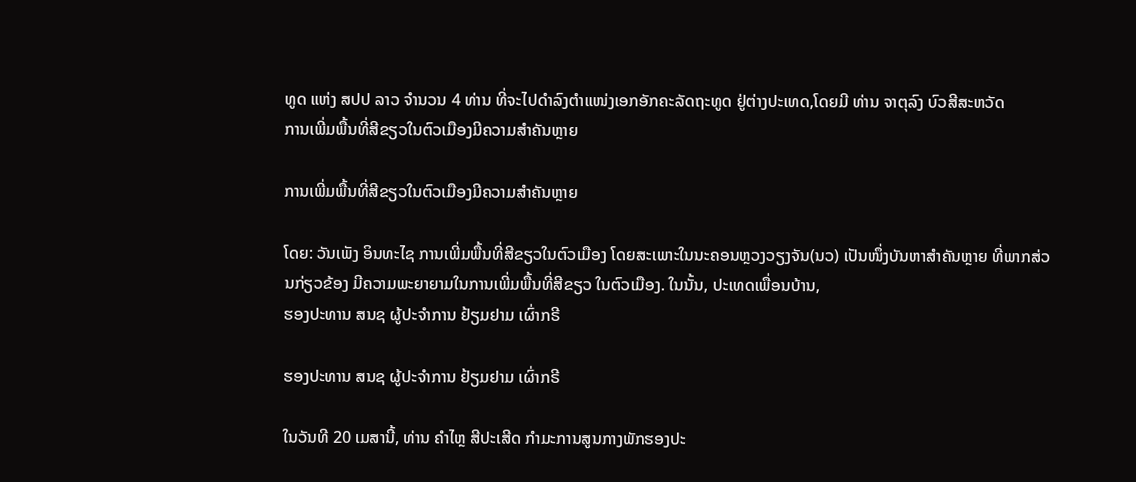ທູດ ແຫ່ງ ສປປ ລາວ ຈໍານວນ 4 ທ່ານ ທີ່ຈະໄປດໍາລົງຕໍາແໜ່ງເອກອັກຄະລັດຖະທູດ ຢູ່ຕ່າງປະເທດ,ໂດຍມີ ທ່ານ ຈາຕຸລົງ ບົວສີສະຫວັດ
ການເພີ່ມພື້ນທີ່ສີຂຽວໃນຕົວເມືອງມີຄວາມສໍາຄັນຫຼາຍ

ການເພີ່ມພື້ນທີ່ສີຂຽວໃນຕົວເມືອງມີຄວາມສໍາຄັນຫຼາຍ

ໂດຍ: ວັນເພັງ ອິນທະໄຊ ການເພີ່ມພື້ນທີ່ສີຂຽວໃນຕົວເມືອງ ໂດຍສະເພາະໃນນະຄອນຫຼວງວຽງຈັນ(ນວ) ເປັນໜຶ່ງບັນຫາສໍາຄັນຫຼາຍ ທີ່ພາກສ່ວນກ່ຽວຂ້ອງ ມີຄວາມພະຍາຍາມໃນການເພີ່ມພື້ນທີ່ສີຂຽວ ໃນຕົວເມືອງ. ໃນນັ້ນ, ປະເທດເພື່ອນບ້ານ,
ຮອງປະທານ ສນຊ ຜູ້ປະຈໍາການ ຢ້ຽມຢາມ ເຜົ່າກຣີ

ຮອງປະທານ ສນຊ ຜູ້ປະຈໍາການ ຢ້ຽມຢາມ ເຜົ່າກຣີ

ໃນວັນທີ 20 ເມສານີ້, ທ່ານ ຄໍາໄຫຼ ສີປະເສີດ ກໍາມະການສູນກາງພັກຮອງປະ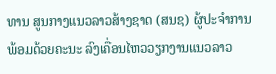ທານ ສູນກາງແນວລາວສ້າງຊາດ (ສນຊ) ຜູ້ປະຈໍາການ ພ້ອມດ້ວຍຄະນະ ລົງເຄື່ອນໄຫວວຽກງານແນວລາວ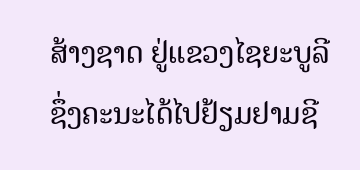ສ້າງຊາດ ຢູ່ແຂວງໄຊຍະບູລີ ຊຶ່ງຄະນະໄດ້ໄປຢ້ຽມຢາມຊີ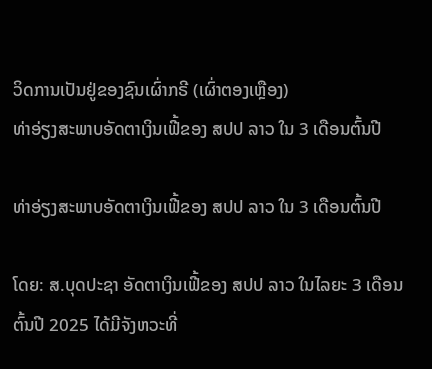ວິດການເປັນຢູ່ຂອງຊົນເຜົ່າກຣີ (ເຜົ່າຕອງເຫຼືອງ)
ທ່າອ່ຽງສະພາບອັດຕາເງິນເຟີ້ຂອງ ສປປ ລາວ ໃນ 3 ເດືອນຕົ້ນປີ

ທ່າອ່ຽງສະພາບອັດຕາເງິນເຟີ້ຂອງ ສປປ ລາວ ໃນ 3 ເດືອນຕົ້ນປີ

ໂດຍ: ສ.ບຸດປະຊາ ອັດຕາເງິນເຟີ້ຂອງ ສປປ ລາວ ໃນໄລຍະ 3 ເດືອນຕົ້ນປີ 2025 ໄດ້ມີຈັງຫວະທີ່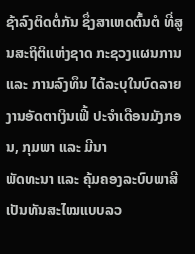ຊ້າລົງຕິດຕໍ່ກັນ ຊຶ່ງສາເຫດຕົ້ນຕໍ ທີ່ສູນສະຖິຕິແຫ່ງຊາດ ກະຊວງແຜນການ ແລະ ການລົງທຶນ ໄດ້ລະບຸໃນບົດລາຍງານອັດຕາເງິນເຟີ້ ປະຈໍາເດືອນມັງກອນ, ກຸມພາ ແລະ ມີນາ
ພັດທະນາ ແລະ ຄຸ້ມຄອງລະບົບພາສີເປັນທັນສະໄໝແບບລວ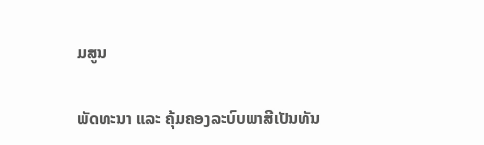ມສູນ

ພັດທະນາ ແລະ ຄຸ້ມຄອງລະບົບພາສີເປັນທັນ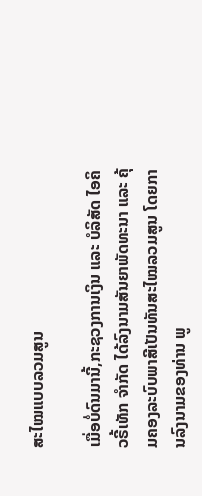ສະໄໝແບບລວມສູນ

ເມື່ອບໍ່ດົນມານີ້,ກະຊວງການເງິນ ແລະ ບໍລິສັດ ໄອຄິວຣີ້ເທັກ ຈໍາກັດ ໄດ້ລົງນາມສັນຍາພັດທະນາ ແລະ ຄຸ້ມຄອງລະບົບພາສີເປັນທັນສະໄໝລວມສູນ ໂດຍການລົງນາມຂອງທ່ານ ພູ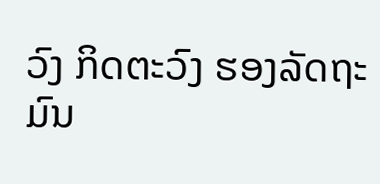ວົງ ກິດຕະວົງ ຮອງລັດຖະມົນ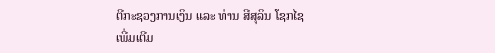ຕີກະຊວງການເງິນ ແລະ ທ່ານ ສີສຸລິນ ໂຊກໄຊ
ເພີ່ມເຕີມ